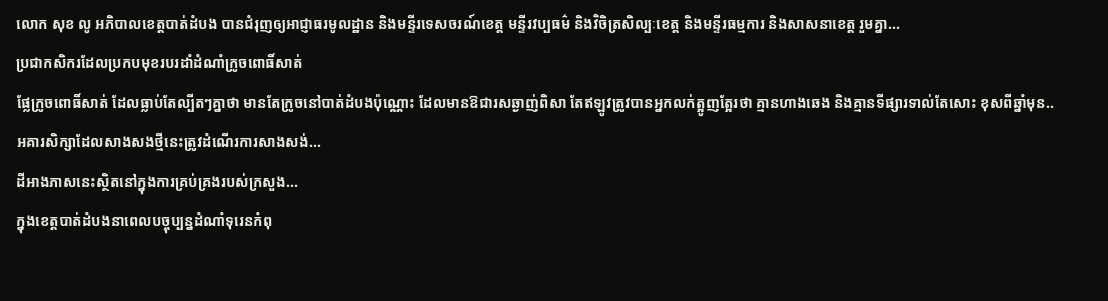លោក សុខ លូ អភិបាលខេត្តបាត់ដំបង បានជំរុញឲ្យអាជ្ញាធរមូលដ្ឋាន និងមន្ទីរទេសចរណ៍ខេត្ត មន្ទីរវប្បធម៌ និងវិចិត្រសិល្បៈខេត្ត និងមន្ទីរធម្មការ និងសាសនាខេត្ត រួមគ្នា...
ប្រជាកសិករដែលប្រកបមុខរបរដាំដំណាំក្រូចពោធិ៍សាត់
ផ្លែក្រូចពោធិ៍សាត់ ដែលធ្លាប់តែល្បីតៗគ្នាថា មានតែក្រូចនៅបាត់ដំបងប៉ុណ្ណោះ ដែលមានឱជារសឆ្ងាញ់ពិសា តែឥឡូវត្រូវបានអ្នកលក់ត្អូញត្អែរថា គ្មានហាងឆេង និងគ្មានទីផ្សារទាល់តែសោះ ខុសពីឆ្នាំមុន..
អគារសិក្សាដែលសាងសងថ្មីនេះត្រូវដំណើរការសាងសង់...
ដីអាងភាសនេះស្ថិតនៅក្នុងការគ្រប់គ្រងរបស់ក្រសួង...
ក្នុងខេត្តបាត់ដំបងនាពេលបច្ចុប្បន្នដំណាំទុរេនកំពុ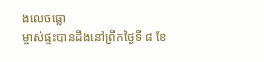ងលេចធ្លោ
ម្ចាស់ផ្ទះបានដឹងនៅព្រឹកថ្ងៃទី ៨ ខែ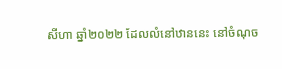សីហា ឆ្នាំ២០២២ ដែលលំនៅឋាននេះ នៅចំណុច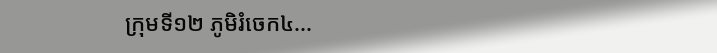ក្រុមទី១២ ភូមិរំចេក៤...